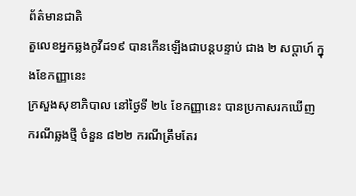ព័ត៌មានជាតិ
តួលេខអ្នកឆ្លងកូវីដ១៩ បានកើនឡើងជាបន្តបន្ទាប់ ជាង ២ សប្តាហ៍ ក្នុងខែកញ្ញានេះ
ក្រសួងសុខាភិបាល នៅថ្ងៃទី ២៤ ខែកញ្ញានេះ បានប្រកាសរកឃើញ ករណីឆ្លងថ្មី ចំនួន ៨២២ ករណីត្រឹមតែរ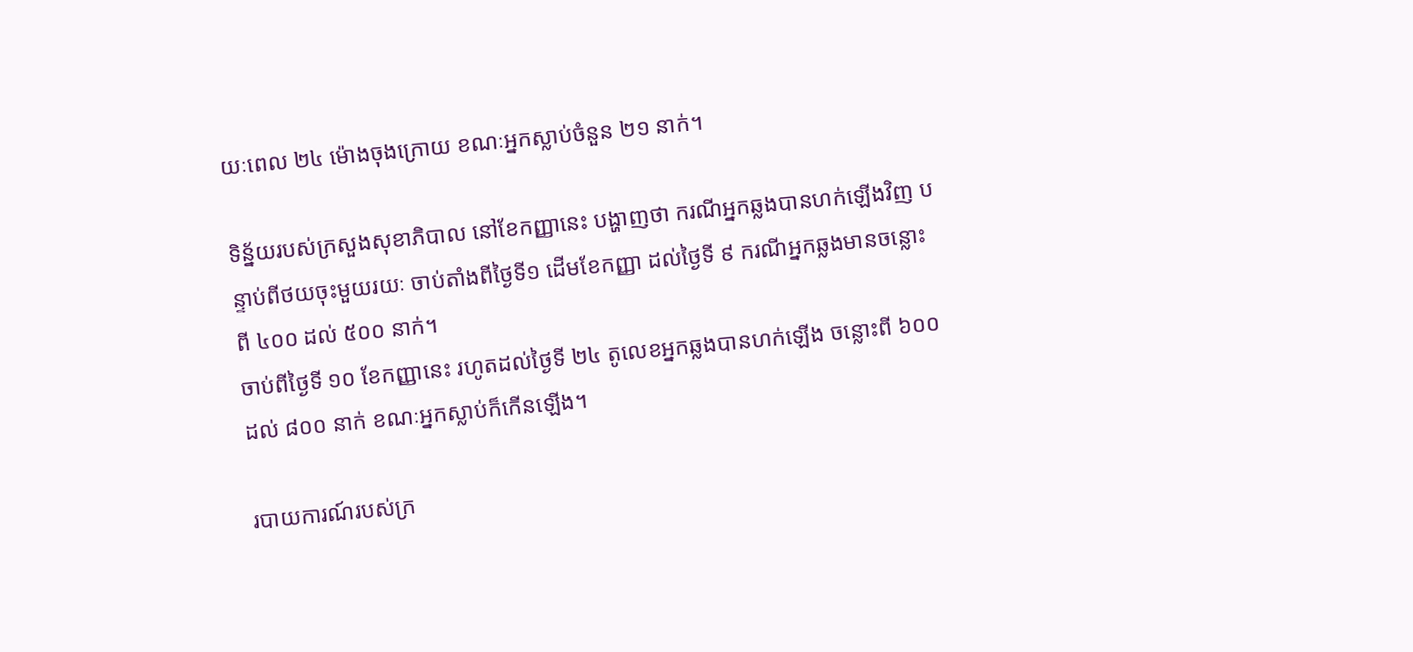យៈពេល ២៤ ម៉ោងចុងក្រោយ ខណៈអ្នកស្លាប់ចំនួន ២១ នាក់។

ទិន្ន័យរបស់ក្រសួងសុខាភិបាល នៅខែកញ្ញានេះ បង្ហាញថា ករណីអ្នកឆ្លងបានហក់ឡើងវិញ បន្ទាប់ពីថយចុះមួយរយៈ ចាប់តាំងពីថ្ងៃទី១ ដើមខែកញ្ញា ដល់ថ្ងៃទី ៩ ករណីអ្នកឆ្លងមានចន្លោះពី ៤០០ ដល់ ៥០០ នាក់។
ចាប់ពីថ្ងៃទី ១០ ខែកញ្ញានេះ រហូតដល់ថ្ងៃទី ២៤ តូលេខអ្នកឆ្លងបានហក់ឡើង ចន្លោះពី ៦០០ ដល់ ៨០០ នាក់ ខណៈអ្នកស្លាប់ក៏កើនឡើង។

របាយការណ៍របស់ក្រ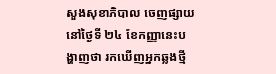សួងសុខាភិបាល ចេញផ្សាយនៅថ្ងៃទី ២៤ ខែកញ្ញានេះបង្ហាញថា រកឃើញអ្នកឆ្លងថ្មី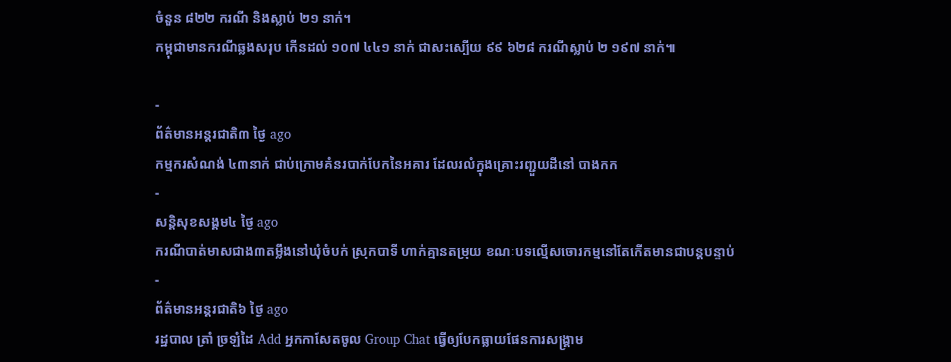ចំនួន ៨២២ ករណី និងស្លាប់ ២១ នាក់។
កម្ពុជាមានករណីឆ្លងសរុប កើនដល់ ១០៧ ៤៤១ នាក់ ជាសះស្បើយ ៩៩ ៦២៨ ករណីស្លាប់ ២ ១៩៧ នាក់៕

-
ព័ត៌មានអន្ដរជាតិ៣ ថ្ងៃ ago
កម្មករសំណង់ ៤៣នាក់ ជាប់ក្រោមគំនរបាក់បែកនៃអគារ ដែលរលំក្នុងគ្រោះរញ្ជួយដីនៅ បាងកក
-
សន្តិសុខសង្គម៤ ថ្ងៃ ago
ករណីបាត់មាសជាង៣តម្លឹងនៅឃុំចំបក់ ស្រុកបាទី ហាក់គ្មានតម្រុយ ខណៈបទល្មើសចោរកម្មនៅតែកើតមានជាបន្តបន្ទាប់
-
ព័ត៌មានអន្ដរជាតិ៦ ថ្ងៃ ago
រដ្ឋបាល ត្រាំ ច្រឡំដៃ Add អ្នកកាសែតចូល Group Chat ធ្វើឲ្យបែកធ្លាយផែនការសង្គ្រាម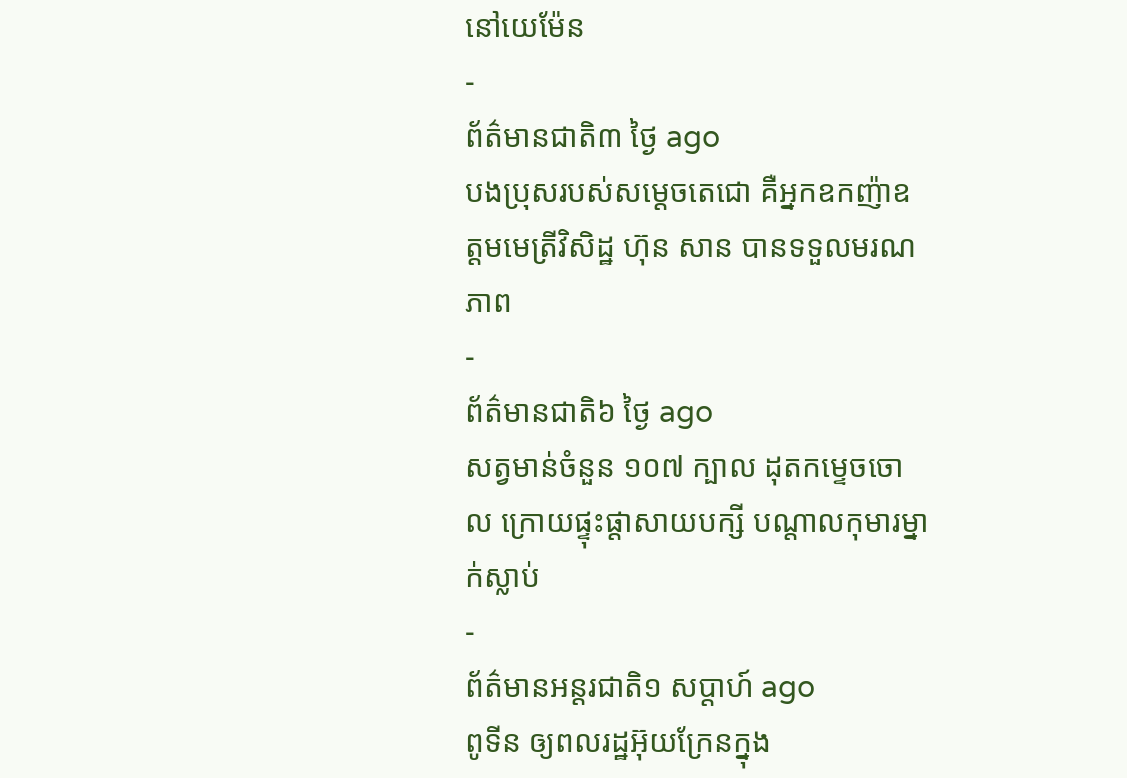នៅយេម៉ែន
-
ព័ត៌មានជាតិ៣ ថ្ងៃ ago
បងប្រុសរបស់សម្ដេចតេជោ គឺអ្នកឧកញ៉ាឧត្តមមេត្រីវិសិដ្ឋ ហ៊ុន សាន បានទទួលមរណភាព
-
ព័ត៌មានជាតិ៦ ថ្ងៃ ago
សត្វមាន់ចំនួន ១០៧ ក្បាល ដុតកម្ទេចចោល ក្រោយផ្ទុះផ្ដាសាយបក្សី បណ្តាលកុមារម្នាក់ស្លាប់
-
ព័ត៌មានអន្ដរជាតិ១ សប្តាហ៍ ago
ពូទីន ឲ្យពលរដ្ឋអ៊ុយក្រែនក្នុង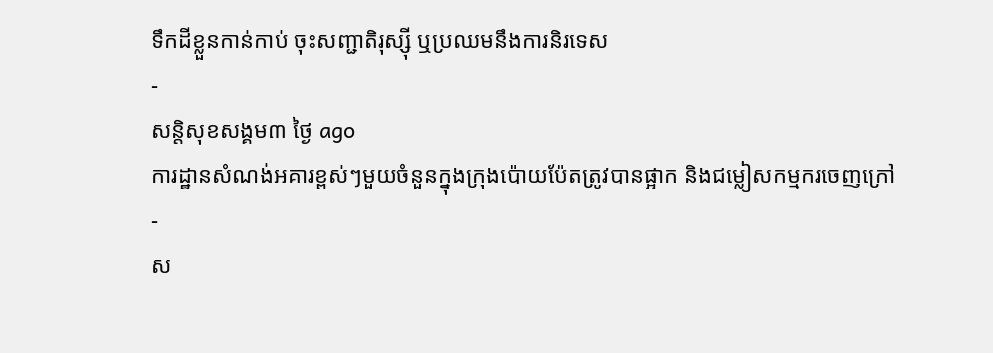ទឹកដីខ្លួនកាន់កាប់ ចុះសញ្ជាតិរុស្ស៊ី ឬប្រឈមនឹងការនិរទេស
-
សន្តិសុខសង្គម៣ ថ្ងៃ ago
ការដ្ឋានសំណង់អគារខ្ពស់ៗមួយចំនួនក្នុងក្រុងប៉ោយប៉ែតត្រូវបានផ្អាក និងជម្លៀសកម្មករចេញក្រៅ
-
ស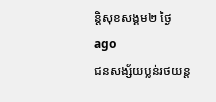ន្តិសុខសង្គម២ ថ្ងៃ ago
ជនសង្ស័យប្លន់រថយន្ត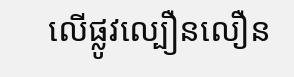លើផ្លូវល្បឿនលឿន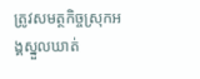ត្រូវសមត្ថកិច្ចស្រុកអង្គស្នួលឃាត់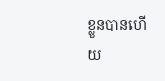ខ្លួនបានហើយ